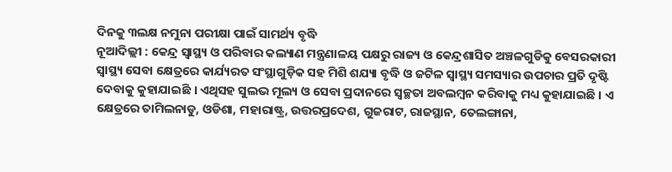ଦିନକୁ ୩ଲକ୍ଷ ନମୁନା ପରୀକ୍ଷା ପାଇଁ ସାମର୍ଥ୍ୟ ବୃଦ୍ଧି
ନୂଆଦିଲ୍ଲୀ : କେନ୍ଦ୍ର ସ୍ୱାସ୍ଥ୍ୟ ଓ ପରିବାର କଲ୍ୟାଣ ମନ୍ତ୍ରଣାଳୟ ପକ୍ଷରୁ ରାଜ୍ୟ ଓ କେନ୍ଦ୍ରଶାସିତ ଅଞ୍ଚଳଗୁଡିକୁ ବେସରକାରୀ ସ୍ୱାସ୍ଥ୍ୟ ସେବା କ୍ଷେତ୍ରରେ କାର୍ଯ୍ୟରତ ସଂସ୍ଥାଗୁଡ଼ିକ ସହ ମିଶି ଶଯ୍ୟା ବୃଦ୍ଧି ଓ ଜଟିଳ ସ୍ୱାସ୍ଥ୍ୟ ସମସ୍ୟାର ଉପଚାର ପ୍ରତି ଦୃଷ୍ଟି ଦେବାକୁ କୁହାଯାଇଛି । ଏଥିସହ ସୁଲଭ ମୂଲ୍ୟ ଓ ସେବା ପ୍ରଦାନରେ ସ୍ଵଚ୍ଛତା ଅବଲମ୍ବନ କରିବାକୁ ମଧ୍ୟ କୁହାଯାଇଛି । ଏ କ୍ଷେତ୍ରରେ ତାମିଲନାଡୁ, ଓଡିଶା, ମହାରାଷ୍ଟ୍ର, ଉତ୍ତରପ୍ରଦେଶ, ଗୁଜରାଟ, ରାଜସ୍ଥାନ, ତେଲଙ୍ଗାନା,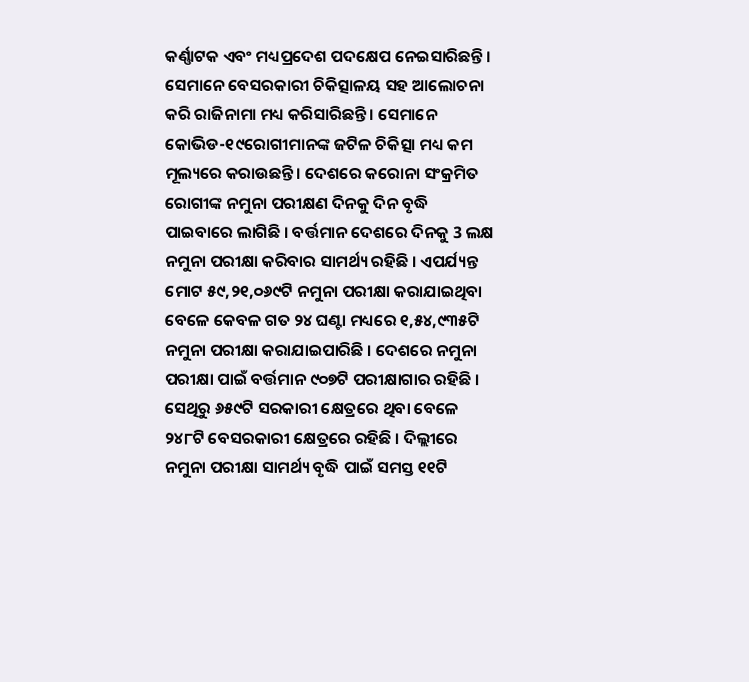କର୍ଣ୍ଣାଟକ ଏବଂ ମଧ୍ୟପ୍ରଦେଶ ପଦକ୍ଷେପ ନେଇସାରିଛନ୍ତି । ସେମାନେ ବେସରକାରୀ ଚିକିତ୍ସାଳୟ ସହ ଆଲୋଚନା କରି ରାଜିନାମା ମଧ୍ୟ କରିସାରିଛନ୍ତି । ସେମାନେ କୋଭିଡ-୧୯ରୋଗୀମାନଙ୍କ ଜଟିଳ ଚିକିତ୍ସା ମଧ୍ୟ କମ ମୂଲ୍ୟରେ କରାଉଛନ୍ତି । ଦେଶରେ କରୋନା ସଂକ୍ରମିତ ରୋଗୀଙ୍କ ନମୁନା ପରୀକ୍ଷଣ ଦିନକୁ ଦିନ ବୃଦ୍ଧି ପାଇବାରେ ଲାଗିଛି । ବର୍ତ୍ତମାନ ଦେଶରେ ଦିନକୁ 3 ଲକ୍ଷ ନମୁନା ପରୀକ୍ଷା କରିବାର ସାମର୍ଥ୍ୟ ରହିଛି । ଏପର୍ଯ୍ୟନ୍ତ ମୋଟ ୫୯,୨୧,୦୬୯ଟି ନମୁନା ପରୀକ୍ଷା କରାଯାଇଥିବା ବେଳେ କେବଳ ଗତ ୨୪ ଘଣ୍ଟା ମଧ୍ୟରେ ୧,୫୪,୯୩୫ଟି ନମୁନା ପରୀକ୍ଷା କରାଯାଇପାରିଛି । ଦେଶରେ ନମୁନା ପରୀକ୍ଷା ପାଇଁ ବର୍ତ୍ତମାନ ୯୦୭ଟି ପରୀକ୍ଷାଗାର ରହିଛି । ସେଥିରୁ ୬୫୯ଟି ସରକାରୀ କ୍ଷେତ୍ରରେ ଥିବା ବେଳେ ୨୪୮ଟି ବେସରକାରୀ କ୍ଷେତ୍ରରେ ରହିଛି । ଦିଲ୍ଲୀରେ ନମୁନା ପରୀକ୍ଷା ସାମର୍ଥ୍ୟ ବୃଦ୍ଧି ପାଇଁ ସମସ୍ତ ୧୧ଟି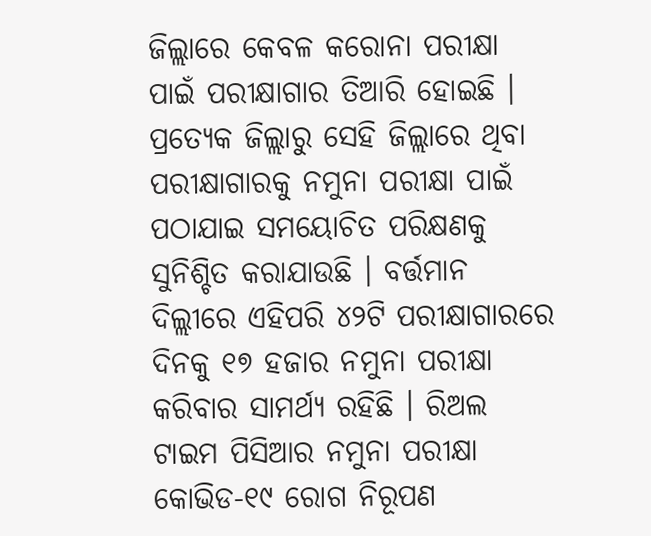ଜିଲ୍ଲାରେ କେବଳ କରୋନା ପରୀକ୍ଷା ପାଇଁ ପରୀକ୍ଷାଗାର ତିଆରି ହୋଇଛି । ପ୍ରତ୍ୟେକ ଜିଲ୍ଲାରୁ ସେହି ଜିଲ୍ଲାରେ ଥିବା ପରୀକ୍ଷାଗାରକୁ ନମୁନା ପରୀକ୍ଷା ପାଇଁ ପଠାଯାଇ ସମୟୋଚିତ ପରିକ୍ଷଣକୁ ସୁନିଶ୍ଚିତ କରାଯାଉଛି । ବର୍ତ୍ତମାନ ଦିଲ୍ଲୀରେ ଏହିପରି ୪୨ଟି ପରୀକ୍ଷାଗାରରେ ଦିନକୁ ୧୭ ହଜାର ନମୁନା ପରୀକ୍ଷା କରିବାର ସାମର୍ଥ୍ୟ ରହିଛି । ରିଅଲ ଟାଇମ ପିସିଆର ନମୁନା ପରୀକ୍ଷା କୋଭିଡ-୧୯ ରୋଗ ନିରୂପଣ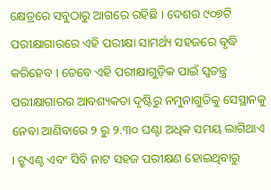କ୍ଷେତ୍ରରେ ସବୁଠାରୁ ଆଗରେ ରହିଛି । ଦେଶର ୯୦୭ଟି ପରୀକ୍ଷାଗାରରେ ଏହି ପରୀକ୍ଷା ସାମର୍ଥ୍ୟ ସହଜରେ ବୃଦ୍ଧି କରିହେବ । ତେବେ ଏହି ପରୀକ୍ଷାଗୁଡ଼ିକ ପାଇଁ ସ୍ଵତନ୍ତ୍ର ପରୀକ୍ଷାଗାରର ଆବଶ୍ୟକତା ଦୃଷ୍ଟିରୁ ନମୁନାଗୁଡିକୁ ସେସ୍ଥାନକୁ ନେବା ଆଣିବାରେ ୨ ରୁ ୨.୩୦ ଘଣ୍ଟା ଅଧିକ ସମୟ ଲାଗିଥାଏ । ଟ୍ରୁଏଣ୍ଟ ଏବଂ ସିବି ନାଟ ସହଜ ପରୀକ୍ଷଣ ହୋଇଥିବାରୁ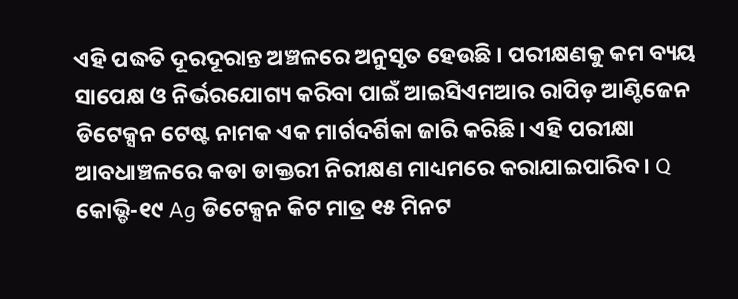ଏହି ପଦ୍ଧତି ଦୂରଦୂରାନ୍ତ ଅଞ୍ଚଳରେ ଅନୁସୃତ ହେଉଛି । ପରୀକ୍ଷଣକୁ କମ ବ୍ୟୟ ସାପେକ୍ଷ ଓ ନିର୍ଭରଯୋଗ୍ୟ କରିବା ପାଇଁ ଆଇସିଏମଆର ରାପିଡ଼ ଆଣ୍ଟିଜେନ ଡିଟେକ୍ସନ ଟେଷ୍ଟ ନାମକ ଏକ ମାର୍ଗଦର୍ଶିକା ଜାରି କରିଛି। ଏହି ପରୀକ୍ଷା ଆବଧାଞ୍ଚଳରେ କଡା ଡାକ୍ତରୀ ନିରୀକ୍ଷଣ ମାଧ୍ୟମରେ କରାଯାଇପାରିବ । Q କୋଭ୍ଡି-୧୯ Ag ଡିଟେକ୍ସନ କିଟ ମାତ୍ର ୧୫ ମିନଟ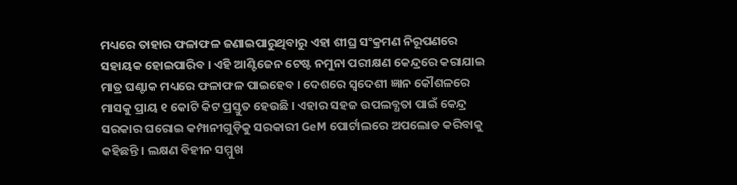ମଧ୍ୟରେ ତାହାର ଫଳାଫଳ ଜଣାଇପାରୁଥିବାରୁ ଏହା ଶୀଘ୍ର ସଂକ୍ରମଣ ନିରୂପଣରେ ସହାୟକ ହୋଇପାରିବ । ଏହି ଆଣ୍ଟିଜେନ ଟେଷ୍ଟ ନମୁନା ପରୀକ୍ଷଣ କେନ୍ଦ୍ରରେ କରାଯାଇ ମାତ୍ର ଘଣ୍ଟାକ ମଧ୍ୟରେ ଫଳାଫଳ ପାଇହେବ । ଦେଶରେ ସ୍ଵଦେଶୀ ଜ୍ଞାନ କୌଶଳରେ ମାସକୁ ପ୍ରାୟ ୧ କୋଟି କିଟ ପ୍ରସ୍ତୁତ ହେଉଛି । ଏହାର ସହଜ ଉପଲବ୍ଧତା ପାଇଁ କେନ୍ଦ୍ର ସରକାର ଘରୋଇ କମ୍ପାନୀଗୁଡ଼ିକୁ ସରକାରୀ GeM ପୋର୍ଟାଲରେ ଅପଲୋଡ କରିବାକୁ କହିଛନ୍ତି । ଲକ୍ଷଣ ବିହୀନ ସମ୍ମୁଖ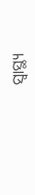ସ୍ୱାସ୍ଥ୍ୟ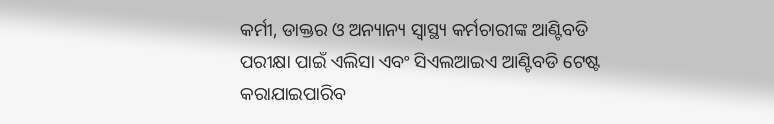କର୍ମୀ, ଡାକ୍ତର ଓ ଅନ୍ୟାନ୍ୟ ସ୍ୱାସ୍ଥ୍ୟ କର୍ମଚାରୀଙ୍କ ଆଣ୍ଟିବଡି ପରୀକ୍ଷା ପାଇଁ ଏଲିସା ଏବଂ ସିଏଲଆଇଏ ଆଣ୍ଟିବଡି ଟେଷ୍ଟ କରାଯାଇପାରିବ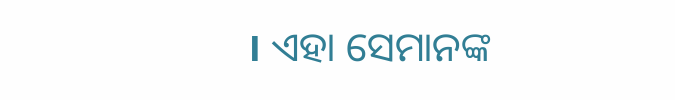। ଏହା ସେମାନଙ୍କ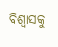ବିଶ୍ବାସକୁ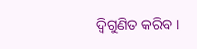ଦ୍ଵିଗୁଣିତ କରିବ ।